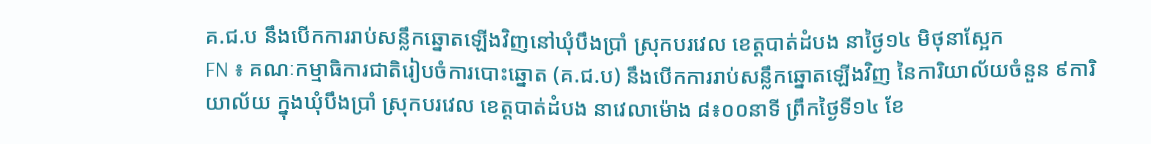គ.ជ.ប នឹងបើកការរាប់សន្លឹកឆ្នោតឡើងវិញនៅឃុំបឹងប្រាំ ស្រុកបរវេល ខេត្តបាត់ដំបង នាថ្ងៃ១៤ មិថុនាស្អែក
FN ៖ គណៈកម្មាធិការជាតិរៀបចំការបោះឆ្នោត (គ.ជ.ប) នឹងបើកការរាប់សន្លឹកឆ្នោតឡើងវិញ នៃការិយាល័យចំនួន ៩ការិយាល័យ ក្នុងឃុំបឹងប្រាំ ស្រុកបរវេល ខេត្តបាត់ដំបង នាវេលាម៉ោង ៨៖០០នាទី ព្រឹកថ្ងៃទី១៤ ខែ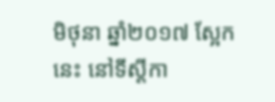មិថុនា ឆ្នាំ២០១៧ ស្អែកនេះ នៅទីស្ដីកា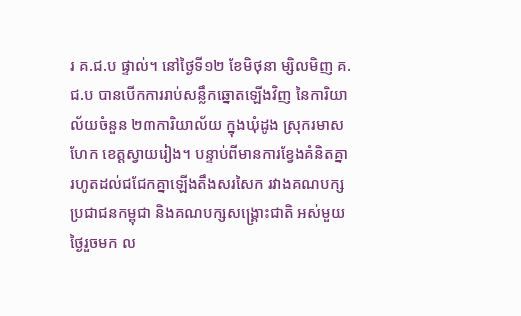រ គ.ជ.ប ផ្ទាល់។ នៅថ្ងៃទី១២ ខែមិថុនា ម្សិលមិញ គ.ជ.ប បានបើកការរាប់សន្លឹកឆ្នោតឡើងវិញ នៃការិយាល័យចំនួន ២៣ការិយាល័យ ក្នុងឃុំដូង ស្រុករមាសហែក ខេត្តស្វាយរៀង។ បន្ទាប់ពីមានការខ្វែងគំនិតគ្នា រហូតដល់ជជែកគ្នាឡើងតឹងសរសៃក រវាងគណបក្សប្រជាជនកម្ពុជា និងគណបក្សសង្គ្រោះជាតិ អស់មួយថ្ងៃរួចមក ល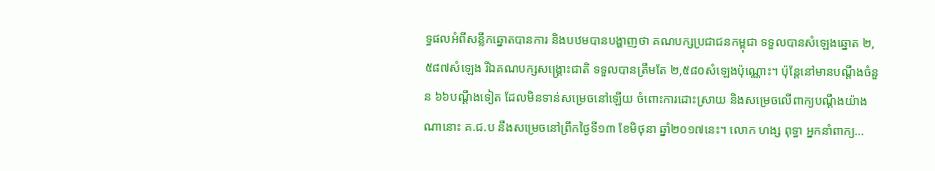ទ្ធផលអំពីសន្លឹកឆ្នោតបានការ និងបឋមបានបង្ហាញថា គណបក្សប្រជាជនកម្ពុជា ទទួលបានសំឡេងឆ្នោត ២,៥៨៧សំឡេង រីឯគណបក្សសង្គ្រោះជាតិ ទទួលបានត្រឹមតែ ២,៥៨០សំឡេងប៉ុណ្ណោះ។ ប៉ុន្តែនៅមានបណ្ដឹងចំនួន ៦៦បណ្ដឹងទៀត ដែលមិនទាន់សម្រេចនៅឡើយ ចំពោះការដោះស្រាយ និងសម្រេចលើពាក្យបណ្ដឹងយ៉ាងណានោះ គ.ជ.ប នឹងសម្រេចនៅព្រឹកថ្ងៃទី១៣ ខែមិថុនា ឆ្នាំ២០១៧នេះ។ លោក ហង្ស ពុទ្ធា អ្នកនាំពាក្យ…